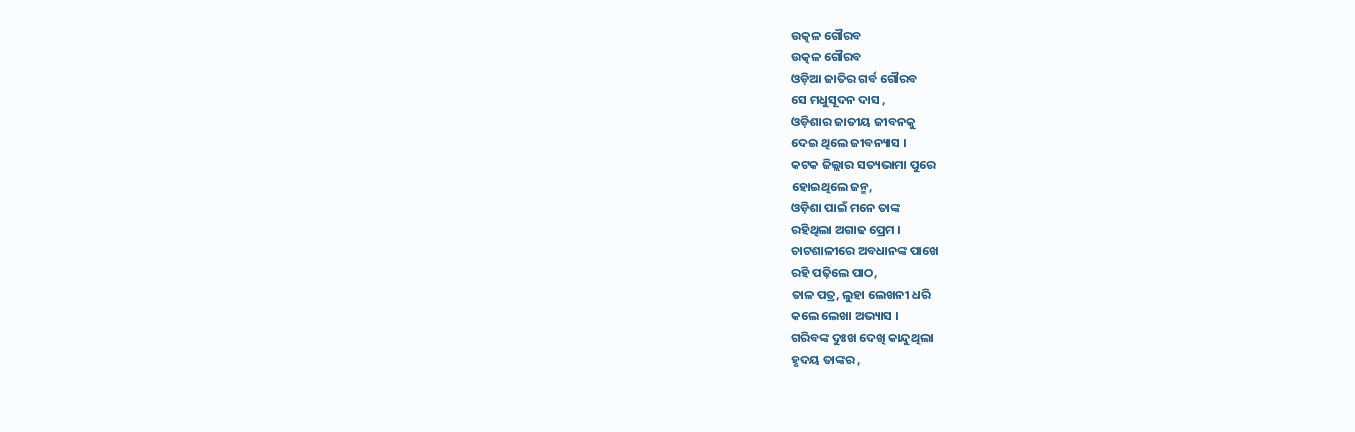ଉତ୍କଳ ଗୌରବ
ଉତ୍କଳ ଗୌରବ
ଓଡ଼ିଆ ଜାତିର ଗର୍ବ ଗୌରବ
ସେ ମଧୁସୂଦନ ଦାସ ,
ଓଡ଼ିଶାର ଜାତୀୟ ଜୀବନକୁ
ଦେଇ ଥିଲେ ଜୀବନ୍ୟାସ ।
କଟକ ଜିଲ୍ଲାର ସତ୍ୟଭାମା ପୁରେ
ହୋଇଥିଲେ ଜନ୍ମ,
ଓଡ଼ିଶା ପାଇଁ ମନେ ତାଙ୍କ
ରହିଥିଲା ଅଗାଢ ପ୍ରେମ ।
ଚାଟଶାଳୀରେ ଅବଧାନଙ୍କ ପାଖେ
ରହି ପଢ଼ିଲେ ପାଠ,
ତାଳ ପତ୍ର, ଲୁହା ଲେଖନୀ ଧରି
କଲେ ଲେଖା ଅଭ୍ୟାସ ।
ଗରିବଙ୍କ ଦୁଃଖ ଦେଖି କାନ୍ଦୁଥିଲା
ହୃଦୟ ତାଙ୍କର ,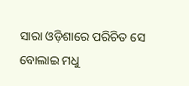ସାରା ଓଡ଼ିଶାରେ ପରିଚିତ ସେ
ବୋଲାଇ ମଧୁ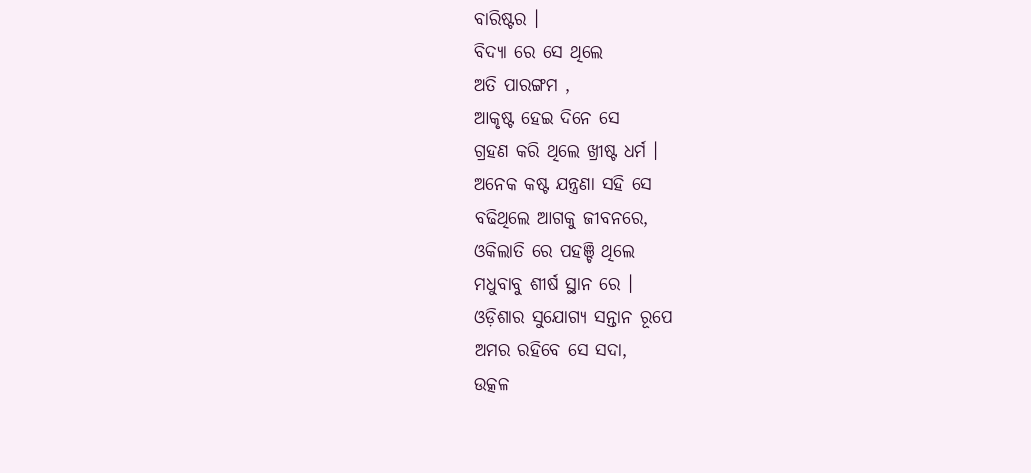ବାରିଷ୍ଟର ।
ବିଦ୍ୟା ରେ ସେ ଥିଲେ
ଅତି ପାରଙ୍ଗମ ,
ଆକୃଷ୍ଟ ହେଇ ଦିନେ ସେ
ଗ୍ରହଣ କରି ଥିଲେ ଖ୍ରୀଷ୍ଟ ଧର୍ମ ।
ଅନେକ କଷ୍ଟ ଯନ୍ତ୍ରଣା ସହି ସେ
ବଢିଥିଲେ ଆଗକୁ ଜୀବନରେ,
ଓକିଲାତି ରେ ପହଞ୍ଚି ଥିଲେ
ମଧୁବାବୁ ଶୀର୍ଷ ସ୍ଥାନ ରେ ।
ଓଡ଼ିଶାର ସୁଯୋଗ୍ୟ ସନ୍ତାନ ରୂପେ
ଅମର ରହିବେ ସେ ସଦା,
ଉତ୍କଳ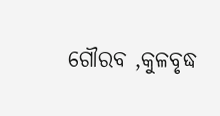ଗୌରବ ,କୁଳବୃଦ୍ଧ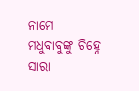ନାମେ
ମଧୁବାବୁଙ୍କୁ ଚିହ୍ନେ ସାରା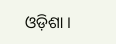ଓଡ଼ିଶା ।